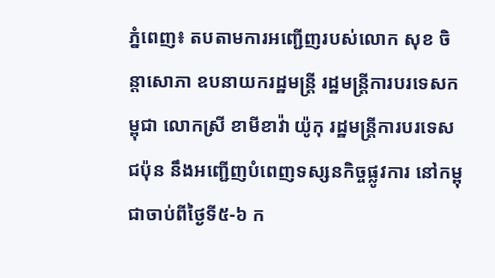ភ្នំពេញ៖ តបតាមការអញ្ជើញរបស់លោក សុខ ចិន្តាសោភា ឧបនាយករដ្ឋមន្ត្រី រដ្ឋមន្ត្រីការបរទេសកម្ពុជា លោកស្រី ខាមីខាវ៉ា យ៉ូកុ រដ្ឋមន្ត្រីការបរទេសជប៉ុន នឹងអញ្ជើញបំពេញទស្សនកិច្ចផ្លូវការ នៅកម្ពុជាចាប់ពីថ្ងៃទី៥-៦ ក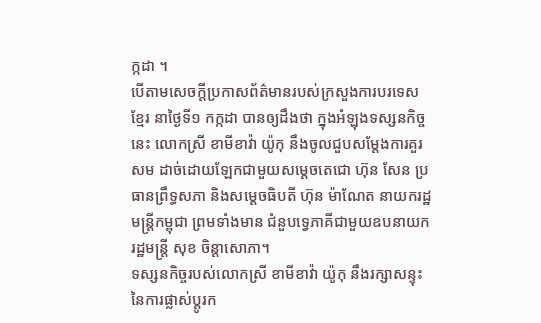ក្កដា ។
បើតាមសេចក្ដីប្រកាសព័ត៌មានរបស់ក្រសួងការបរទេសខ្មែរ នាថ្ងៃទី១ កក្កដា បានឲ្យដឹងថា ក្នុងអំឡុងទស្សនកិច្ចនេះ លោកស្រី ខាមីខាវ៉ា យ៉ូកុ នឹងចូលជួបសម្តែងការគួរសម ដាច់ដោយឡែកជាមួយសម្តេចតេជោ ហ៊ុន សែន ប្រធានព្រឹទ្ធសភា និងសម្តេចធិបតី ហ៊ុន ម៉ាណែត នាយករដ្ឋមន្ត្រីកម្ពុជា ព្រមទាំងមាន ជំនួបទ្វេភាគីជាមួយឧបនាយករដ្ឋមន្ត្រី សុខ ចិន្តាសោភា។
ទស្សនកិច្ចរបស់លោកស្រី ខាមីខាវ៉ា យ៉ូកុ នឹងរក្សាសន្ទុះនៃការផ្លាស់ប្តូរក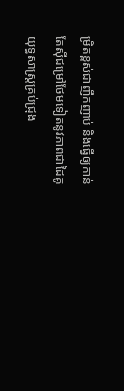ម្រិតខ្ពស់ជាញឹកញាប់ និងធ្វើឲ្យកាន់តែស៊ីជម្រៅថែមទៀតនូវភាពជាដៃគូយុទ្ធសាស្ត្រគ្រប់ជ្រុង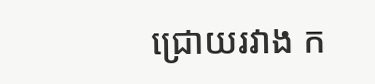ជ្រោយរវាង ក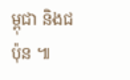ម្ពុជា និងជប៉ុន ៕